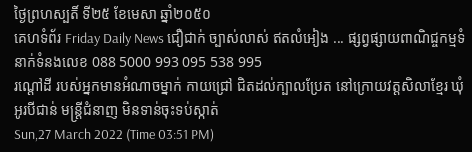ថ្ងៃព្រហស្បតិ៍ ទី២៥ ខែមេសា ឆ្នាំ២០៥០
គេហទំព័រ Friday Daily News ជឿជាក់ ច្បាស់លាស់ ឥតលំអៀង ... ផ្សព្វផ្សាយពាណិជ្ចកម្មទំនាក់ទំនងលេខ 088 5000 993 095 538 995
រណ្តៅដី របស់អ្នកមានអំណាចម្នាក់ កាយជ្រៅ ជិតដល់ក្បាលប្រែត នៅក្រោយវត្តសិលាខ្មែរ ឃុំអូរបីជាន់ មន្រ្តីជំនាញ មិនទាន់ចុះទប់ស្កាត់
Sun,27 March 2022 (Time 03:51 PM)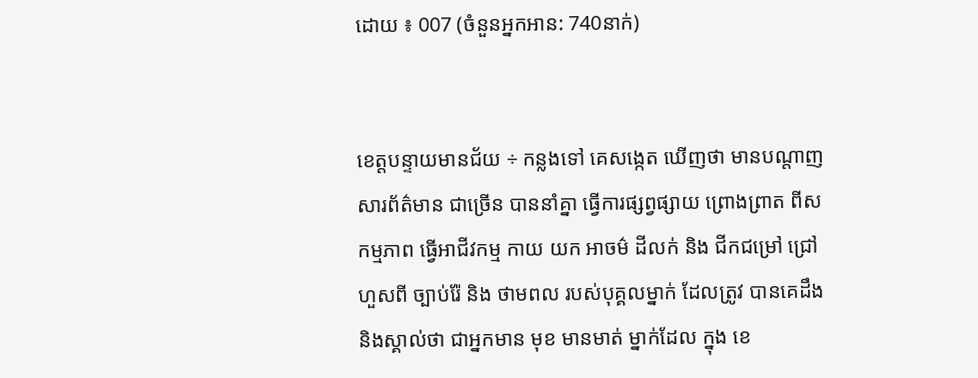ដោយ ៖ 007 (ចំនួនអ្នកអាន: 740នាក់)


ខេត្តបន្ទាយមានជ័យ ÷ កន្លងទៅ គេសង្កេត ឃើញថា មានបណ្តាញ សារព័ត៌មាន ជាច្រើន បាននាំគ្នា ធ្វើការផ្សព្វផ្សាយ ព្រោងព្រាត ពីសកម្មភាព ធ្វើអាជីវកម្ម កាយ យក អាចម៌ ដីលក់ និង ជីកជម្រៅ ជ្រៅហួសពី ច្បាប់រ៉ែ និង ថាមពល របស់បុគ្គលម្នាក់ ដែលត្រូវ បានគេដឹងនិងស្គាល់ថា ជាអ្នកមាន មុខ មានមាត់ ម្នាក់ដែល ក្នុង ខេ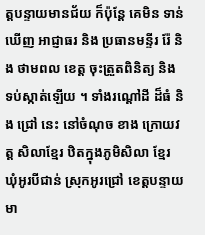ត្តបន្ទាយមានជ័យ ក៏ប៉ុន្ដែ គេមិន ទាន់ ឃើញ អាជ្ញាធរ និង ប្រធានមន្ទីរ រ៉ែ និង ថាមពល ខេត្ត ចុះត្រួតពិនិត្យ និង ទប់ស្កាត់ឡើយ ។ ទាំងរណ្តៅដី ដ៏ធំ និង ជ្រៅ នេះ នៅចំណុច ខាង ក្រោយវត្ត សិលាខ្មែរ ឋិតក្នុងភូមិសិលា ខ្មែរ ឃុំអូរបីជាន់ ស្រុកអូរជ្រៅ ខេត្តបន្ទាយមា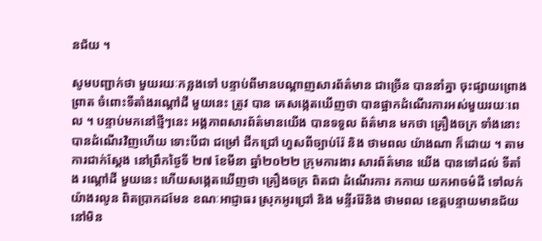នជ័យ ។

សូមបញ្ជាក់ថា មួយរយៈកន្លងទៅ បន្ទាប់ពីមានបណ្តាញសារព័ត៌មាន ជាច្រើន បាននាំគ្នា ចុះផ្សាយព្រោងព្រាត ចំពោះទីតាំងរណ្តៅដី មួយនេះ ត្រូវ បាន គេសង្កេតឃើញថា បានផ្អាកដំណើរការអស់មួយរយៈពេល ។ បន្ទាប់មកនៅថ្មីៗនេះ អង្គភាពសារព័ត៌មានយើង បានទទួល ព័ត៌មាន មកថា គ្រឿងចក្រ ទាំងនោះ បានដំណើរវិញហើយ ទោះបីជា ជម្រៅ ជីកជ្រៅ ហួសពីច្បាប់រ៉ែ និង ថាមពល យ៉ាងណា ក៏ដោយ ។ តាមការជាក់ស្ដែង នៅព្រឹកថ្ងៃទី ២៧ ខែមីនា ឆ្នាំ២០២២ ក្រុមការងារ សារព័ត៌មាន យើង បានទៅដល់ ទីតាំង រណ្តៅដី មួយនេះ ហើយសង្កេតឃើញថា គ្រឿងចក្រ ពិតជា ដំណើរការ កកាយ យកអាចម៌ដី ទៅលក់ យ៉ាងរលូន ពិតប្រាកដមែន ខណៈអាជ្ញាធរ ស្រុកអូរជ្រៅ និង មន្ទីររ៉ែនិង ថាមពល ខេត្តបន្ទាយមានជ័យ នៅមិន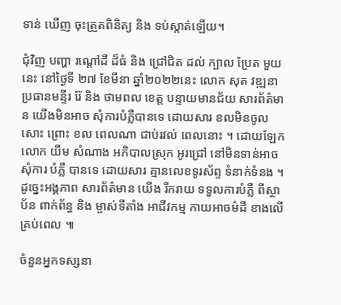ទាន់ ឃើញ ចុះត្រួតពិនិត្យ និង ទប់ស្កាត់ឡើយ។

ជុំវិញ បញ្ហា រណ្តៅដី ដ៏ធំ និង ជ្រៅជិត ដល់ ក្បាល ប្រែត មួយនេះ នៅថ្ងៃទី ២៧ ខែមីនា ឆ្នាំ២០២២នេះ លោក សុត វឌ្ឍនា ប្រធានមន្ទីរ រ៉ែ និង ថាមពល ខេត្ត បន្ទាយមានជ័យ សារព័ត៌មាន យើងមិនអាច សុំការបំភ្លឺបានទេ ដោយសារ ខលមិនចូលសោះ ព្រោះ ខល ពេលណា ជាប់រវល់ ពេលនោះ ។ ដោយឡែក លោក យឹម សំណាង អភិបាលស្រុក អូរជ្រៅ នៅមិនទាន់អាច សុំការ បំភ្លឺ បានទេ ដោយសារ គ្មានលេខទូរស័ព្ទ ទំនាក់ទំនង ។ ដូច្នេះអង្គភាព សារព័ត៌មាន យើង រីករាយ ទទួលការបំភ្លឺ ពីស្ថាប័ន ពាក់ព័ន្ធ និង ម្ចាស់ទីតាំង អាជីវកម្ម កាយអាចម៌ដី ខាងលើគ្រប់ពេល ៕

ចំនួនអ្នកទស្សនា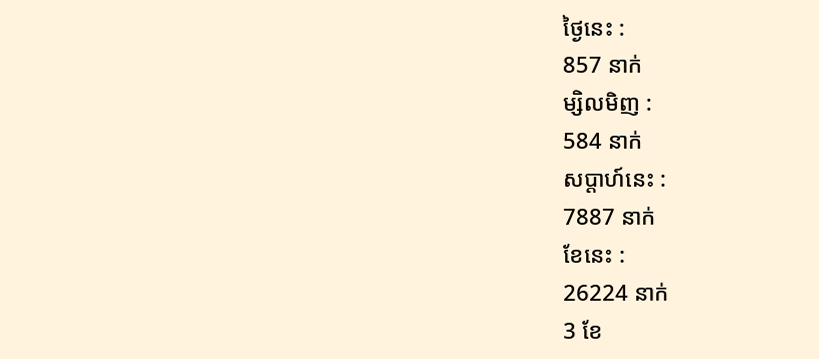ថ្ងៃនេះ :
857 នាក់
ម្សិលមិញ :
584 នាក់
សប្តាហ៍នេះ :
7887 នាក់
ខែនេះ :
26224 នាក់
3 ខែ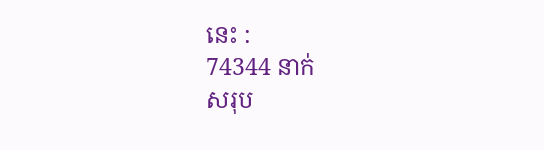នេះ :
74344 នាក់
សរុប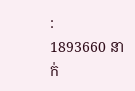:
1893660 នាក់